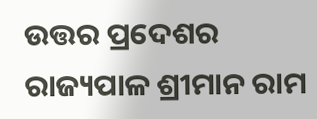ଉତ୍ତର ପ୍ରଦେଶର ରାଜ୍ୟପାଳ ଶ୍ରୀମାନ ରାମ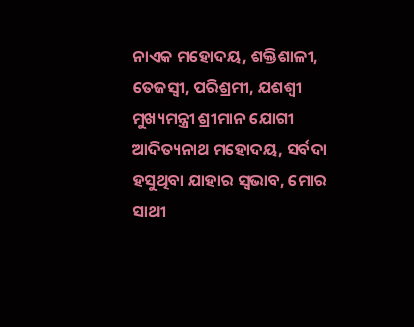ନାଏକ ମହୋଦୟ, ଶକ୍ତିଶାଳୀ, ତେଜସ୍ୱୀ, ପରିଶ୍ରମୀ, ଯଶଶ୍ୱୀ ମୁଖ୍ୟମନ୍ତ୍ରୀ ଶ୍ରୀମାନ ଯୋଗୀ ଆଦିତ୍ୟନାଥ ମହୋଦୟ, ସର୍ବଦା ହସୁଥିବା ଯାହାର ସ୍ୱଭାବ, ମୋର ସାଥୀ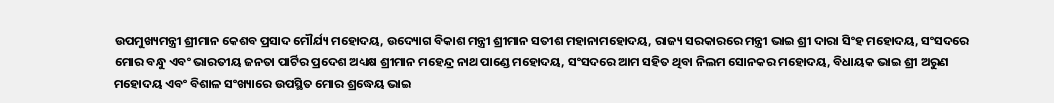ଉପମୁଖ୍ୟମନ୍ତ୍ରୀ ଶ୍ରୀମାନ କେଶବ ପ୍ରସାଦ ମୌର୍ଯ୍ୟ ମହୋଦୟ, ଉଦ୍ୟୋଗ ବିକାଶ ମନ୍ତ୍ରୀ ଶ୍ରୀମାନ ସତୀଶ ମହାନାମହୋଦୟ, ରାଜ୍ୟ ସରକାରରେ ମନ୍ତ୍ରୀ ଭାଇ ଶ୍ରୀ ଦାରା ସିଂହ ମହୋଦୟ, ସଂସଦରେ ମୋର ବନ୍ଧୁ ଏବଂ ଭାରତୀୟ ଜନତା ପାର୍ଟିର ପ୍ରଦେଶ ଅଧ୍ୟକ୍ଷ ଶ୍ରୀମାନ ମହେନ୍ଦ୍ର ନାଥ ପାଣ୍ଡେ ମହୋଦୟ, ସଂସଦରେ ଆମ ସହିତ ଥିବା ନିଲମ ସୋନକର ମହୋଦୟ, ବିଧାୟକ ଭାଇ ଶ୍ରୀ ଅରୁଣ ମହୋଦୟ ଏବଂ ବିଶାଳ ସଂଖ୍ୟାରେ ଉପସ୍ଥିତ ମୋର ଶ୍ରଦ୍ଧେୟ ଭାଇ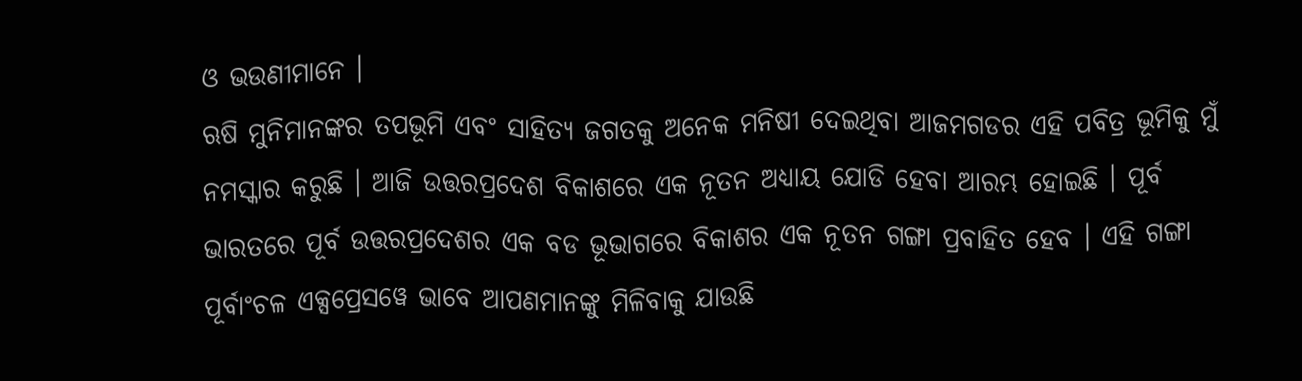ଓ ଭଉଣୀମାନେ ।
ଋଷି ମୁନିମାନଙ୍କର ତପଭୂମି ଏବଂ ସାହିତ୍ୟ ଜଗତକୁ ଅନେକ ମନିଷୀ ଦେଇଥିବା ଆଜମଗଡର ଏହି ପବିତ୍ର ଭୂମିକୁ ମୁଁ ନମସ୍କାର କରୁଛି । ଆଜି ଉତ୍ତରପ୍ରଦେଶ ବିକାଶରେ ଏକ ନୂତନ ଅଧ୍ୟାୟ ଯୋଡି ହେବା ଆରମ୍ଭ ହୋଇଛି । ପୂର୍ବ ଭାରତରେ ପୂର୍ବ ଉତ୍ତରପ୍ରଦେଶର ଏକ ବଡ ଭୂଭାଗରେ ବିକାଶର ଏକ ନୂତନ ଗଙ୍ଗା ପ୍ରବାହିତ ହେବ । ଏହି ଗଙ୍ଗା ପୂର୍ବାଂଚଳ ଏକ୍ସପ୍ରେସୱେ ଭାବେ ଆପଣମାନଙ୍କୁ ମିଳିବାକୁ ଯାଉଛି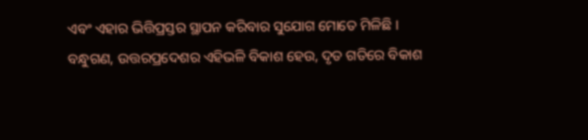ଏବଂ ଏହାର ଭିତ୍ତିପ୍ରସ୍ତର ସ୍ଥାପନ କରିବାର ସୁଯୋଗ ମୋତେ ମିଳିଛି ।
ବନ୍ଧୁଗଣ, ଉତ୍ତରପ୍ରଦେଶର ଏହିଭଳି ବିକାଶ ହେଉ, ଦୃତ ଗତିରେ ବିକାଶ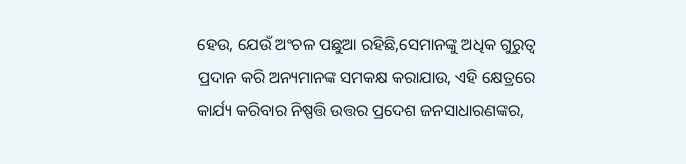ହେଉ, ଯେଉଁ ଅଂଚଳ ପଛୁଆ ରହିଛି,ସେମାନଙ୍କୁ ଅଧିକ ଗୁରୁତ୍ୱ ପ୍ରଦାନ କରି ଅନ୍ୟମାନଙ୍କ ସମକକ୍ଷ କରାଯାଉ, ଏହି କ୍ଷେତ୍ରରେ କାର୍ଯ୍ୟ କରିବାର ନିଷ୍ପତ୍ତି ଉତ୍ତର ପ୍ରଦେଶ ଜନସାଧାରଣଙ୍କର,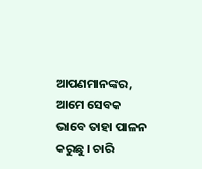ଆପଣମାନଙ୍କର, ଆମେ ସେବକ ଭାବେ ତାହା ପାଳନ କରୁଛୁ । ଚାରି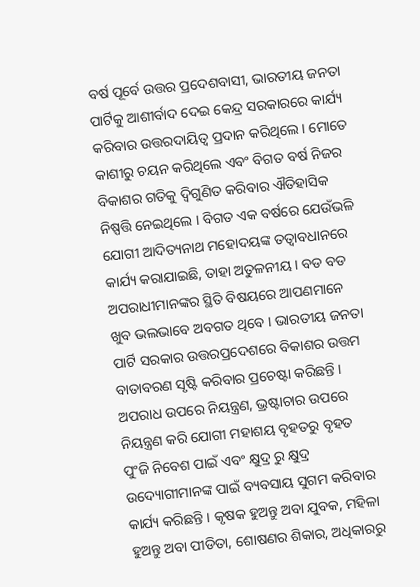ବର୍ଷ ପୂର୍ବେ ଉତ୍ତର ପ୍ରଦେଶବାସୀ, ଭାରତୀୟ ଜନତା ପାର୍ଟିକୁ ଆଶୀର୍ବାଦ ଦେଇ କେନ୍ଦ୍ର ସରକାରରେ କାର୍ଯ୍ୟ କରିବାର ଉତ୍ତରଦାୟିତ୍ୱ ପ୍ରଦାନ କରିଥିଲେ । ମୋତେ କାଶୀରୁ ଚୟନ କରିଥିଲେ ଏବଂ ବିଗତ ବର୍ଷ ନିଜର ବିକାଶର ଗତିକୁ ଦ୍ୱିଗୁଣିତ କରିବାର ଐତିହାସିକ ନିଷ୍ପତ୍ତି ନେଇଥିଲେ । ବିଗତ ଏକ ବର୍ଷରେ ଯେଉଁଭଳି ଯୋଗୀ ଆଦିତ୍ୟନାଥ ମହୋଦୟଙ୍କ ତତ୍ୱାବଧାନରେ କାର୍ଯ୍ୟ କରାଯାଇଛି, ତାହା ଅତୁଳନୀୟ । ବଡ ବଡ ଅପରାଧୀମାନଙ୍କର ସ୍ଥିତି ବିଷୟରେ ଆପଣମାନେ ଖୁବ ଭଲଭାବେ ଅବଗତ ଥିବେ । ଭାରତୀୟ ଜନତା ପାର୍ଟି ସରକାର ଉତ୍ତରପ୍ରଦେଶରେ ବିକାଶର ଉତ୍ତମ ବାତାବରଣ ସୃଷ୍ଟି କରିବାର ପ୍ରଚେଷ୍ଟା କରିଛନ୍ତି । ଅପରାଧ ଉପରେ ନିୟନ୍ତ୍ରଣ, ଭ୍ରଷ୍ଟାଚାର ଉପରେ ନିୟନ୍ତ୍ରଣ କରି ଯୋଗୀ ମହାଶୟ ବୃହତରୁ ବୃହତ ପୁଂଜି ନିବେଶ ପାଇଁ ଏବଂ କ୍ଷୁଦ୍ର ରୁ କ୍ଷୁଦ୍ର ଉଦ୍ୟୋଗୀମାନଙ୍କ ପାଇଁ ବ୍ୟବସାୟ ସୁଗମ କରିବାର କାର୍ଯ୍ୟ କରିଛନ୍ତି । କୃଷକ ହୁଅନ୍ତୁ ଅବା ଯୁବକ, ମହିଳା ହୁଅନ୍ତୁ ଅବା ପୀଡିତା, ଶୋଷଣର ଶିକାର, ଅଧିକାରରୁ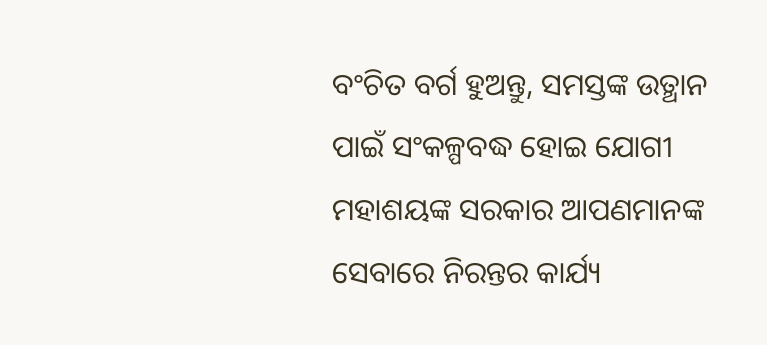ବଂଚିତ ବର୍ଗ ହୁଅନ୍ତୁ, ସମସ୍ତଙ୍କ ଉତ୍ଥାନ ପାଇଁ ସଂକଳ୍ପବଦ୍ଧ ହୋଇ ଯୋଗୀ ମହାଶୟଙ୍କ ସରକାର ଆପଣମାନଙ୍କ ସେବାରେ ନିରନ୍ତର କାର୍ଯ୍ୟ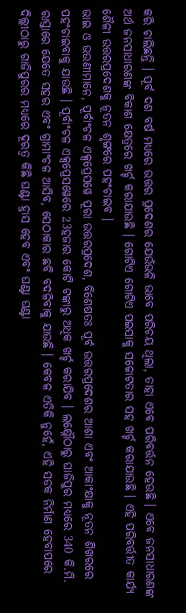କରି ଚାଲିଛନ୍ତି । ପୂର୍ବ ଦଶ ବର୍ଷ ମଧ୍ୟରେ ଉତ୍ତର ପ୍ରଦେଶର ଯେଉଁଭଳି ଭାବେ ପରିଚୟ ଥିଲା, ତାହା ଏବେ ପରିବର୍ତ୍ତନ ହେଉଛି । ଏବେ ଜନସାଧାରଣଙ୍କ ଅର୍ଥ ଜନସାଧାରଣଙ୍କ ବିକାଶ କ୍ଷେତ୍ରରେ ଖର୍ଚ୍ଚ କରାଯାଉଛି । ଗୋଟିଏ ଗୋଟିଏ ପଇସାକୁ ସଚ୍ଚୋଟତାର ସହ ଖର୍ଚ୍ଚ କରାଯାଉଛି । ଏହି ପରିବର୍ତ୍ତୀତ କାର୍ଯ୍ୟ ଶୈଳୀ ଉତ୍ତରପ୍ରଦେଶକୁ ନୂତନ ଶୃଙ୍ଗରେ ପହଂଚାଇବ ।
ଭାଇ ଓ ଭଉଣୀମାନେ, ପୂର୍ବାଂଚଳ ଏକ୍ସପ୍ରେସୱେ ପୂରା ଉତ୍ତରପ୍ରଦେଶ, ବିଶେଷତଃ ପୂର୍ବ ଉତ୍ତରପ୍ରଦେଶର ଆଶା ଏବଂ ଆକାଂକ୍ଷାକୁ ନୂତନ ଶିଖରରେ ପହଂଚାଇବାକୁ ଯାଉଛି । ପୂର୍ବାଂଚଳ ଏକ୍ସପ୍ରେସୱେରେ 23ହଜାର କୋଟି ଟଙ୍କାରୁ ଅଧିକ ଖର୍ଚ୍ଚ କରାଯିବ । ଲକ୍ଷ୍ନୌଠାରୁ ଘାଜିପୁର ମଧ୍ୟରେ 340 କି.ମି. ରାସ୍ତାରେ ଯେତେ ସହର ଏବଂ ଗ୍ରାମାଂଚଳ ଆସିବ, ସେଠାକାର ଛବି ବଦଳିବାକୁ ଯାଉଛି । କେବଳ ଏତିକି ନୁହେଁ, ଏହି ସଡକ ନିର୍ମାଣ ହେବାପରେ ଦିଲ୍ଲୀଠାରୁ ଗାଜିପୁରର ମଧ୍ୟରେ ଦୂରତ୍ୱ କିଛି ଘଣ୍ଟା ହ୍ରାସ ହେବ ଏବଂ ଘଣ୍ଟା ଘଣ୍ଟା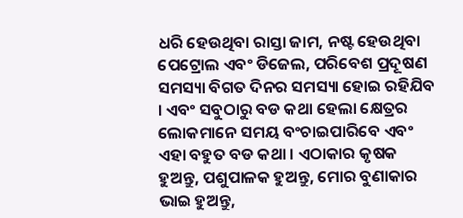ଧରି ହେଉଥିବା ରାସ୍ତା ଜାମ, ନଷ୍ଟ ହେଉଥିବା ପେଟ୍ରୋଲ ଏବଂ ଡିଜେଲ, ପରିବେଶ ପ୍ରଦୂଷଣ ସମସ୍ୟା ବିଗତ ଦିନର ସମସ୍ୟା ହୋଇ ରହିଯିବ । ଏବଂ ସବୁଠାରୁ ବଡ କଥା ହେଲା କ୍ଷେତ୍ରର ଲୋକମାନେ ସମୟ ବଂଚାଇପାରିବେ ଏବଂ ଏହା ବହୁତ ବଡ କଥା । ଏଠାକାର କୃଷକ ହୁଅନ୍ତୁ, ପଶୁପାଳକ ହୁଅନ୍ତୁ, ମୋର ବୁଣାକାର ଭାଇ ହୁଅନ୍ତୁ,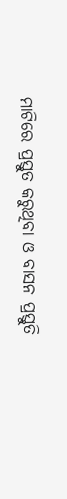ମାଟିରେ ପ୍ରସ୍ତୁତ କରୁଥିବା ଓ ବାସନ ପ୍ରସ୍ତୁତି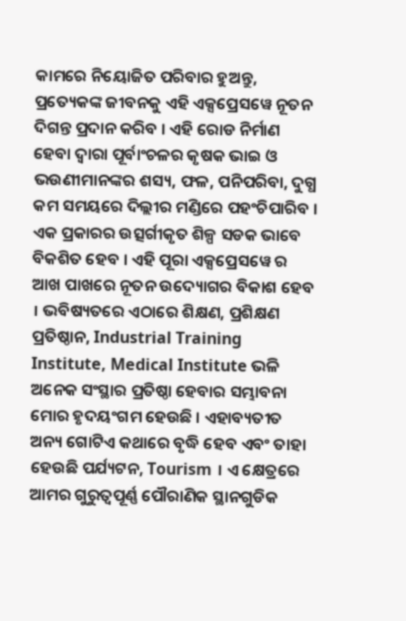କାମରେ ନିୟୋଜିତ ପରିବାର ହୁଅନ୍ତୁ, ପ୍ରତ୍ୟେକଙ୍କ ଜୀବନକୁ ଏହି ଏକ୍ସପ୍ରେସୱେ ନୂତନ ଦିଗନ୍ତ ପ୍ରଦାନ କରିବ । ଏହି ରୋଡ ନିର୍ମାଣ ହେବା ଦ୍ୱାରା ପୂର୍ବାଂଚଳର କୃଷକ ଭାଇ ଓ ଭଉଣୀମାନଙ୍କର ଶସ୍ୟ, ଫଳ, ପନିପରିବା, ଦୁଗ୍ଧ କମ ସମୟରେ ଦିଲ୍ଲୀର ମଣ୍ଡିରେ ପହଂଚିପାରିବ । ଏକ ପ୍ରକାରର ଉତ୍ସର୍ଗୀକୃତ ଶିଳ୍ପ ସଡକ ଭାବେ ବିକଶିତ ହେବ । ଏହି ପୂରା ଏକ୍ସପ୍ରେସୱେ ର ଆଖ ପାଖରେ ନୂତନ ଉଦ୍ୟୋଗର ବିକାଶ ହେବ । ଭବିଷ୍ୟତରେ ଏଠାରେ ଶିକ୍ଷଣ, ପ୍ରଶିକ୍ଷଣ ପ୍ରତିଷ୍ଠାନ, Industrial Training Institute, Medical Institute ଭଳି ଅନେକ ସଂସ୍ଥାର ପ୍ରତିଷ୍ଠା ହେବାର ସମ୍ଭାବନା ମୋର ହୃଦୟଂଗମ ହେଉଛି । ଏହାବ୍ୟତୀତ ଅନ୍ୟ ଗୋଟିଏ କଥାରେ ବୃଦ୍ଧି ହେବ ଏବଂ ତାହା ହେଉଛି ପର୍ଯ୍ୟଟନ, Tourism । ଏ କ୍ଷେତ୍ରରେ ଆମର ଗୁରୁତ୍ୱପୂର୍ଣ୍ଣ ପୌରାଣିକ ସ୍ଥାନଗୁଡିକ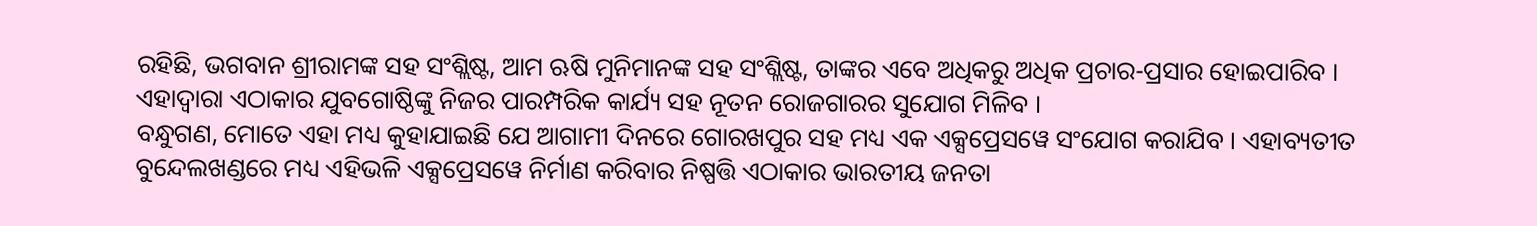ରହିଛି, ଭଗବାନ ଶ୍ରୀରାମଙ୍କ ସହ ସଂଶ୍ଲିଷ୍ଟ, ଆମ ଋଷି ମୁନିମାନଙ୍କ ସହ ସଂଶ୍ଲିଷ୍ଟ, ତାଙ୍କର ଏବେ ଅଧିକରୁ ଅଧିକ ପ୍ରଚାର-ପ୍ରସାର ହୋଇପାରିବ । ଏହାଦ୍ୱାରା ଏଠାକାର ଯୁବଗୋଷ୍ଠିଙ୍କୁ ନିଜର ପାରମ୍ପରିକ କାର୍ଯ୍ୟ ସହ ନୂତନ ରୋଜଗାରର ସୁଯୋଗ ମିଳିବ ।
ବନ୍ଧୁଗଣ, ମୋତେ ଏହା ମଧ୍ୟ କୁହାଯାଇଛି ଯେ ଆଗାମୀ ଦିନରେ ଗୋରଖପୁର ସହ ମଧ୍ୟ ଏକ ଏକ୍ସପ୍ରେସୱେ ସଂଯୋଗ କରାଯିବ । ଏହାବ୍ୟତୀତ ବୁନ୍ଦେଲଖଣ୍ଡରେ ମଧ୍ୟ ଏହିଭଳି ଏକ୍ସପ୍ରେସୱେ ନିର୍ମାଣ କରିବାର ନିଷ୍ପତ୍ତି ଏଠାକାର ଭାରତୀୟ ଜନତା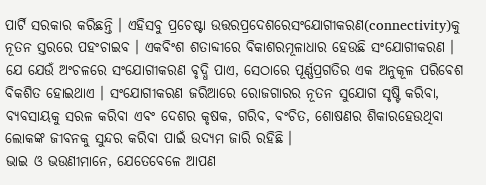ପାର୍ଟି ସରକାର କରିଛନ୍ତି । ଏହିସବୁ ପ୍ରଚେଷ୍ଟା ଉତ୍ତରପ୍ରଦେଶରେସଂଯୋଗୀକରଣ(connectivity)କୁ ନୂତନ ସ୍ତରରେ ପହଂଚାଇବ । ଏକବିଂଶ ଶତାବ୍ଦୀରେ ବିକାଶରମୂଳାଧାର ହେଉଛି ସଂଯୋଗୀକରଣ । ଯେ ଯେଉଁ ଅଂଚଳରେ ସଂଯୋଗୀକରଣ ବୃଦ୍ଧି ପାଏ, ସେଠାରେ ପୂର୍ଣ୍ଣପ୍ରଗତିର ଏକ ଅନୁକୂଳ ପରିବେଶ ବିକଶିତ ହୋଇଥାଏ । ସଂଯୋଗୀକରଣ ଜରିଆରେ ରୋଜଗାରର ନୂତନ ସୁଯୋଗ ସୃଷ୍ଟି କରିବା, ବ୍ୟବସାୟକୁ ସରଳ କରିବା ଏବଂ ଦେଶର କୃଷକ, ଗରିବ, ବଂଚିତ, ଶୋଷଣର ଶିକାରହେଉଥିବା ଲୋକଙ୍କ ଜୀବନକୁ ସୁନ୍ଦର କରିବା ପାଇଁ ଉଦ୍ୟମ ଜାରି ରହିଛି ।
ଭାଇ ଓ ଭଉଣୀମାନେ, ଯେତେବେଳେ ଆପଣ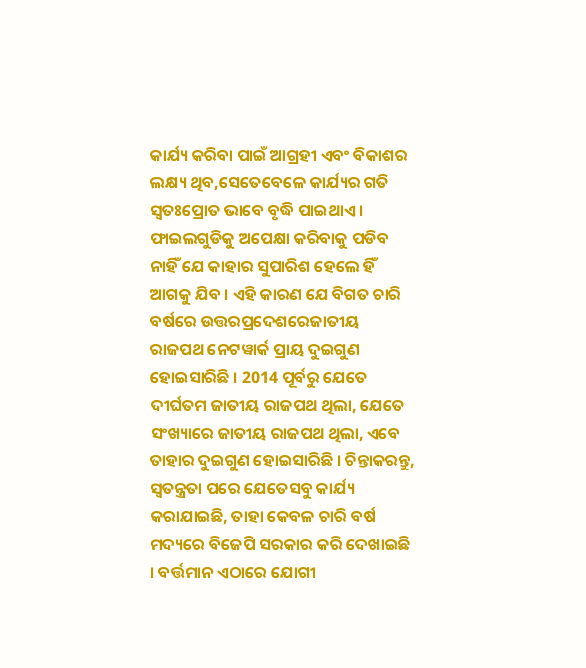କାର୍ଯ୍ୟ କରିବା ପାଇଁ ଆଗ୍ରହୀ ଏବଂ ବିକାଶର ଲକ୍ଷ୍ୟ ଥିବ,ସେତେବେଳେ କାର୍ଯ୍ୟର ଗତି ସ୍ୱତଃପ୍ରୋତ ଭାବେ ବୃଦ୍ଧି ପାଇଥାଏ । ଫାଇଲଗୁଡିକୁ ଅପେକ୍ଷା କରିବାକୁ ପଡିବ ନାହିଁ ଯେ କାହାର ସୁପାରିଶ ହେଲେ ହିଁ ଆଗକୁ ଯିବ । ଏହି କାରଣ ଯେ ବିଗତ ଚାରି ବର୍ଷରେ ଉତ୍ତରପ୍ରଦେଶରେଜାତୀୟ ରାଜପଥ ନେଟୱାର୍କ ପ୍ରାୟ ଦୁଇଗୁଣ ହୋଇସାରିଛି । 2014 ପୂର୍ବରୁ ଯେତେ ଦୀର୍ଘତମ ଜାତୀୟ ରାଜପଥ ଥିଲା, ଯେତେ ସଂଖ୍ୟାରେ ଜାତୀୟ ରାଜପଥ ଥିଲା, ଏବେ ତାହାର ଦୁଇଗୁଣ ହୋଇସାରିଛି । ଚିନ୍ତାକରନ୍ତୁ, ସ୍ୱତନ୍ତ୍ରତା ପରେ ଯେତେସବୁ କାର୍ଯ୍ୟ କରାଯାଇଛି, ତାହା କେବଳ ଚାରି ବର୍ଷ ମଦ୍ୟରେ ବିଜେପି ସରକାର କରି ଦେଖାଇଛି । ବର୍ତ୍ତମାନ ଏଠାରେ ଯୋଗୀ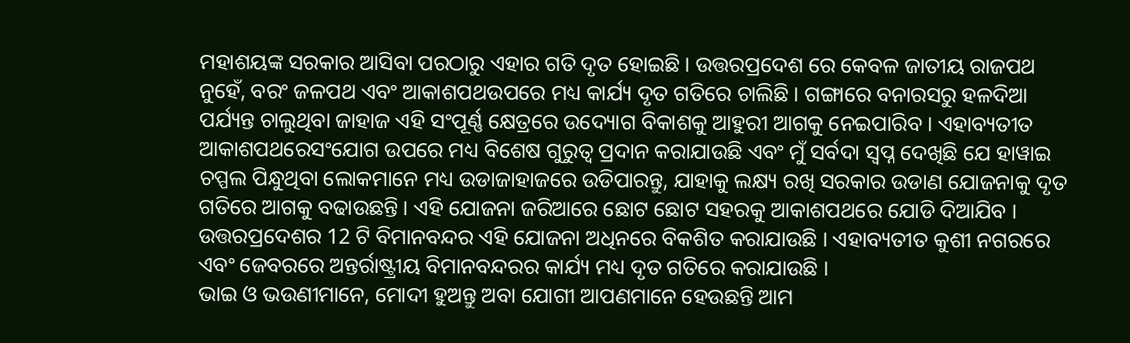ମହାଶୟଙ୍କ ସରକାର ଆସିବା ପରଠାରୁ ଏହାର ଗତି ଦୃତ ହୋଇଛି । ଉତ୍ତରପ୍ରଦେଶ ରେ କେବଳ ଜାତୀୟ ରାଜପଥ ନୁହେଁ, ବରଂ ଜଳପଥ ଏବଂ ଆକାଶପଥଉପରେ ମଧ୍ୟ କାର୍ଯ୍ୟ ଦୃତ ଗତିରେ ଚାଲିଛି । ଗଙ୍ଗାରେ ବନାରସରୁ ହଳଦିଆ ପର୍ଯ୍ୟନ୍ତ ଚାଲୁଥିବା ଜାହାଜ ଏହି ସଂପୂର୍ଣ୍ଣ କ୍ଷେତ୍ରରେ ଉଦ୍ୟୋଗ ବିକାଶକୁ ଆହୁରୀ ଆଗକୁ ନେଇପାରିବ । ଏହାବ୍ୟତୀତ ଆକାଶପଥରେସଂଯୋଗ ଉପରେ ମଧ୍ୟ ବିଶେଷ ଗୁରୁତ୍ୱ ପ୍ରଦାନ କରାଯାଉଛି ଏବଂ ମୁଁ ସର୍ବଦା ସ୍ୱପ୍ନ ଦେଖିଛି ଯେ ହାୱାଇ ଚପ୍ପଲ ପିନ୍ଧୁଥିବା ଲୋକମାନେ ମଧ୍ୟ ଉଡାଜାହାଜରେ ଉଡିପାରନ୍ତୁ, ଯାହାକୁ ଲକ୍ଷ୍ୟ ରଖି ସରକାର ଉଡାଣ ଯୋଜନାକୁ ଦୃତ ଗତିରେ ଆଗକୁ ବଢାଉଛନ୍ତି । ଏହି ଯୋଜନା ଜରିଆରେ ଛୋଟ ଛୋଟ ସହରକୁ ଆକାଶପଥରେ ଯୋଡି ଦିଆଯିବ । ଉତ୍ତରପ୍ରଦେଶର 12 ଟି ବିମାନବନ୍ଦର ଏହି ଯୋଜନା ଅଧିନରେ ବିକଶିତ କରାଯାଉଛି । ଏହାବ୍ୟତୀତ କୁଶୀ ନଗରରେ ଏବଂ ଜେବରରେ ଅନ୍ତର୍ରାଷ୍ଟ୍ରୀୟ ବିମାନବନ୍ଦରର କାର୍ଯ୍ୟ ମଧ୍ୟ ଦୃତ ଗତିରେ କରାଯାଉଛି ।
ଭାଇ ଓ ଭଉଣୀମାନେ, ମୋଦୀ ହୁଅନ୍ତୁ ଅବା ଯୋଗୀ ଆପଣମାନେ ହେଉଛନ୍ତି ଆମ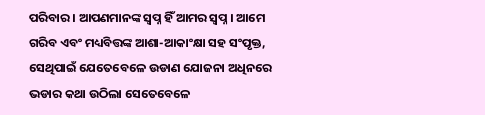ପରିବାର । ଆପଣମାନଙ୍କ ସ୍ୱପ୍ନ ହିଁ ଆମର ସ୍ୱପ୍ନ । ଆମେ ଗରିବ ଏବଂ ମଧ୍ୟବିତ୍ତଙ୍କ ଆଶା-ଆକାଂକ୍ଷା ସହ ସଂପୃକ୍ତ, ସେଥିପାଇଁ ଯେତେବେଳେ ଉଡାଣ ଯୋଜନା ଅଧିନରେ ଭଡାର କଥା ଉଠିଲା ସେତେବେଳେ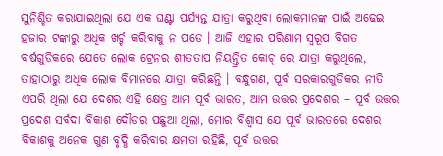ସୁନିଶ୍ଚିତ କରାଯାଇଥିଲା ଯେ ଏକ ଘଣ୍ଟା ପର୍ଯ୍ୟନ୍ତ ଯାତ୍ରା କରୁଥିବା ଲୋକମାନଙ୍କ ପାଇଁ ଅଢେଇ ହଜାର ଟଙ୍କାରୁ ଅଧିକ ଖର୍ଚ୍ଚ କରିବାକୁ ନ ପଡେ । ଆଜି ଏହାର ପରିଣାମ ସ୍ୱରୂପ ବିଗତ ବର୍ଷଗୁଡିକରେ ଯେତେ ଲୋକ ଟ୍ରେନର ଶୀତତାପ ନିୟନ୍ତ୍ରିତ କୋଚ୍ ରେ ଯାତ୍ରା କରୁଥିଲେ, ତାହାଠାରୁ ଅଧିକ ଲୋକ ବିମାନରେ ଯାତ୍ରା କରିଛନ୍ତି । ବନ୍ଧୁଗଣ, ପୂର୍ବ ସରକାରଗୁଡିକର ନୀତି ଏପରି ଥିଲା ଯେ ଦେଶର ଏହି କ୍ଷେତ୍ର ଆମ ପୂର୍ବ ଭାରତ, ଆମ ଉତ୍ତର ପ୍ରଦେଶର – ପୂର୍ବ ଉତ୍ତର ପ୍ରଦେଶ ସର୍ବଦା ବିକାଶ ଦୌଡର ପଛୁଆ ଥିଲା, ମୋର ବିଶ୍ୱାସ ଯେ ପୂର୍ବ ଭାରତରେ ଦେଶର ବିକାଶକୁ ଅନେକ ଗୁଣ ବୃଦ୍ଧି କରିବାର କ୍ଷମତା ରହିଛି, ପୂର୍ବ ଉତ୍ତର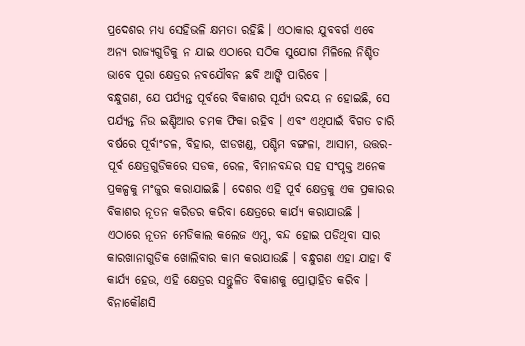ପ୍ରଦେଶର ମଧ୍ୟ ସେହିଭଳି କ୍ଷମତା ରହିଛି । ଏଠାକାର ଯୁବବର୍ଗ ଏବେ ଅନ୍ୟ ରାଜ୍ୟଗୁଡିକୁ ନ ଯାଇ ଏଠାରେ ସଠିକ ସୁଯୋଗ ମିଳିଲେ ନିଶ୍ଚିତ ଭାବେ ପୂରା କ୍ଷେତ୍ରର ନବଯୌବନ ଛବି ଆଙ୍କି ପାରିବେ ।
ବନ୍ଧୁଗଣ, ଯେ ପର୍ଯ୍ୟନ୍ତ ପୂର୍ବରେ ବିକାଶର ସୂର୍ଯ୍ୟ ଉଦୟ ନ ହୋଇଛି, ସେ ପର୍ଯ୍ୟନ୍ତ ନିଉ ଇଣ୍ଡିଆର ଚମକ ଫିକା ରହିବ । ଏବଂ ଏଥିପାଇଁ ବିଗତ ଚାରି ବର୍ଷରେ ପୂର୍ବାଂଚଳ, ବିହାର, ଝାଡଖଣ୍ଡ, ପଶ୍ଚିମ ବଙ୍ଗଳା, ଆସାମ, ଉତ୍ତର-ପୂର୍ବ କ୍ଷେତ୍ରଗୁଡିକରେ ସଡକ, ରେଳ, ବିମାନବନ୍ଦର ସହ ସଂପୃକ୍ତ ଅନେକ ପ୍ରକଳ୍ପକୁ ମଂଜୁର କରାଯାଇଛି । ଦେଶର ଏହି ପୂର୍ବ କ୍ଷେତ୍ରକୁ ଏକ ପ୍ରକାରର ବିକାଶର ନୂତନ କରିଡର କରିବା କ୍ଷେତ୍ରରେ କାର୍ଯ୍ୟ କରାଯାଉଛି । ଏଠାରେ ନୂତନ ମେଡିକାଲ କଲେଜ ଏମ୍ସ, ବନ୍ଦ ହୋଇ ପଡିଥିବା ସାର କାରଖାନାଗୁଡିକ ଖୋଲିବାର କାମ କରାଯାଉଛି । ବନ୍ଧୁଗଣ ଏହା ଯାହା ବି କାର୍ଯ୍ୟ ହେଉ, ଏହି କ୍ଷେତ୍ରର ସନ୍ତୁଳିତ ବିକାଶକୁ ପ୍ରୋତ୍ସାହିତ କରିବ । ବିନାକୌଣସି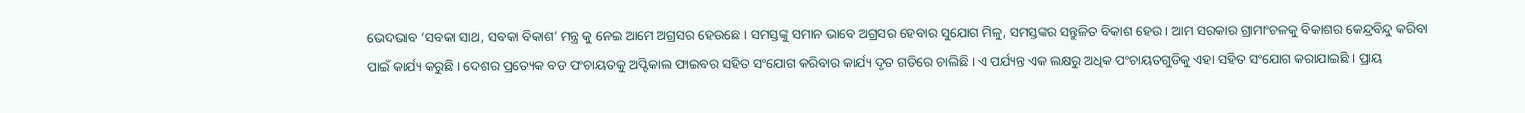ଭେଦଭାବ ‘ସବକା ସାଥ, ସବକା ବିକାଶ’ ମନ୍ତ୍ର କୁ ନେଇ ଆମେ ଅଗ୍ରସର ହେଉଛେ । ସମସ୍ତଙ୍କୁ ସମାନ ଭାବେ ଅଗ୍ରସର ହେବାର ସୁଯୋଗ ମିଳୁ, ସମସ୍ତଙ୍କର ସନ୍ତୁଳିତ ବିକାଶ ହେଉ । ଆମ ସରକାର ଗ୍ରାମାଂଚଳକୁ ବିକାଶର କେନ୍ଦ୍ରବିନ୍ଦୁ କରିବା ପାଇଁ କାର୍ଯ୍ୟ କରୁଛି । ଦେଶର ପ୍ରତ୍ୟେକ ବଡ ପଂଚାୟତକୁ ଅପ୍ଟିକାଲ ଫାଇବର ସହିତ ସଂଯୋଗ କରିବାର କାର୍ଯ୍ୟ ଦୃତ ଗତିରେ ଚାଲିଛି । ଏ ପର୍ଯ୍ୟନ୍ତ ଏକ ଲକ୍ଷରୁ ଅଧିକ ପଂଚାୟତଗୁଡିକୁ ଏହା ସହିତ ସଂଯୋଗ କରାଯାଇଛି । ପ୍ରାୟ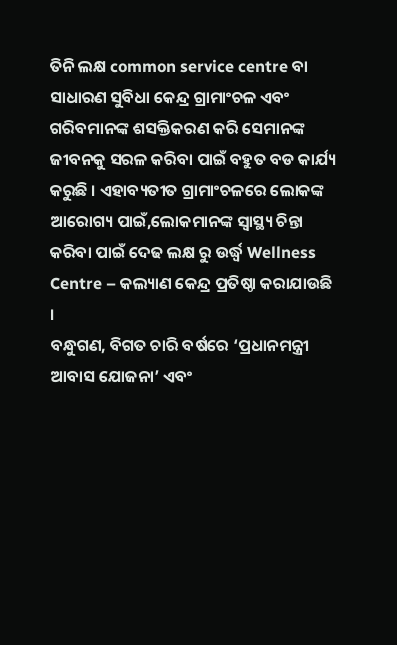ତିନି ଲକ୍ଷ common service centre ବା ସାଧାରଣ ସୁବିଧା କେନ୍ଦ୍ର ଗ୍ରାମାଂଚଳ ଏବଂ ଗରିବମାନଙ୍କ ଶସକ୍ତିକରଣ କରି ସେମାନଙ୍କ ଜୀବନକୁ ସରଳ କରିବା ପାଇଁ ବହୁତ ବଡ କାର୍ଯ୍ୟ କରୁଛି । ଏହାବ୍ୟତୀତ ଗ୍ରାମାଂଚଳରେ ଲୋକଙ୍କ ଆରୋଗ୍ୟ ପାଇଁ,ଲୋକମାନଙ୍କ ସ୍ୱାସ୍ଥ୍ୟ ଚିନ୍ତା କରିବା ପାଇଁ ଦେଢ ଲକ୍ଷ ରୁ ଉର୍ଦ୍ଧ୍ଵ Wellness Centre – କଲ୍ୟାଣ କେନ୍ଦ୍ର ପ୍ରତିଷ୍ଠା କରାଯାଉଛି ।
ବନ୍ଧୁଗଣ, ବିଗତ ଚାରି ବର୍ଷରେ ‘ପ୍ରଧାନମନ୍ତ୍ରୀ ଆବାସ ଯୋଜନା’ ଏବଂ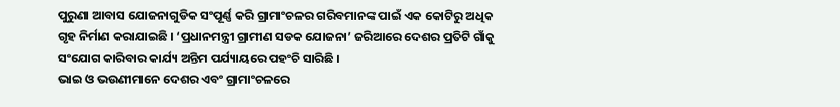ପୁରୁଣା ଆବାସ ଯୋଜନାଗୁଡିକ ସଂପୂର୍ଣ୍ଣ କରି ଗ୍ରାମାଂଚଳର ଗରିବମାନଙ୍କ ପାଇଁ ଏକ କୋଟିରୁ ଅଧିକ ଗୃହ ନିର୍ମାଣ କରାଯାଇଛି । ‘ପ୍ରଧାନମନ୍ତ୍ରୀ ଗ୍ରାମୀଣ ସଡକ ଯୋଜନା’ ଜରିଆରେ ଦେଶର ପ୍ରତିଟି ଗାଁକୁ ସଂଯୋଗ କାରିବାର କାର୍ଯ୍ୟ ଅନ୍ତିମ ପର୍ଯ୍ୟାୟରେ ପହଂଚି ସାରିଛି ।
ଭାଇ ଓ ଭଉଣୀମାନେ ଦେଶର ଏବଂ ଗ୍ରାମାଂଚଳରେ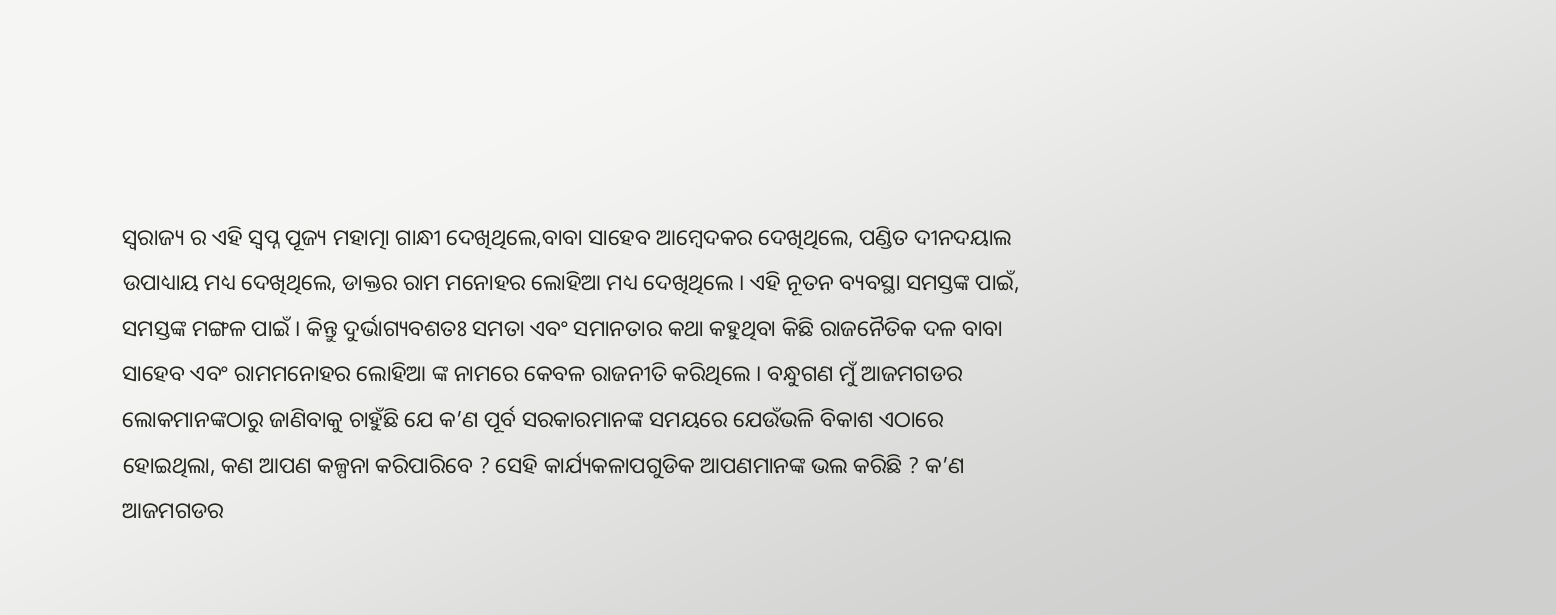ସ୍ୱରାଜ୍ୟ ର ଏହି ସ୍ୱପ୍ନ ପୂଜ୍ୟ ମହାତ୍ମା ଗାନ୍ଧୀ ଦେଖିଥିଲେ,ବାବା ସାହେବ ଆମ୍ବେଦକର ଦେଖିଥିଲେ, ପଣ୍ଡିତ ଦୀନଦୟାଲ ଉପାଧ୍ୟାୟ ମଧ୍ୟ ଦେଖିଥିଲେ, ଡାକ୍ତର ରାମ ମନୋହର ଲୋହିଆ ମଧ୍ୟ ଦେଖିଥିଲେ । ଏହି ନୂତନ ବ୍ୟବସ୍ଥା ସମସ୍ତଙ୍କ ପାଇଁ, ସମସ୍ତଙ୍କ ମଙ୍ଗଳ ପାଇଁ । କିନ୍ତୁ ଦୁର୍ଭାଗ୍ୟବଶତଃ ସମତା ଏବଂ ସମାନତାର କଥା କହୁଥିବା କିଛି ରାଜନୈତିକ ଦଳ ବାବା ସାହେବ ଏବଂ ରାମମନୋହର ଲୋହିଆ ଙ୍କ ନାମରେ କେବଳ ରାଜନୀତି କରିଥିଲେ । ବନ୍ଧୁଗଣ ମୁଁ ଆଜମଗଡର ଲୋକମାନଙ୍କଠାରୁ ଜାଣିବାକୁ ଚାହୁଁଛି ଯେ କ’ଣ ପୂର୍ବ ସରକାରମାନଙ୍କ ସମୟରେ ଯେଉଁଭଳି ବିକାଶ ଏଠାରେ ହୋଇଥିଲା, କଣ ଆପଣ କଳ୍ପନା କରିପାରିବେ ? ସେହି କାର୍ଯ୍ୟକଳାପଗୁଡିକ ଆପଣମାନଙ୍କ ଭଲ କରିଛି ? କ’ଣ ଆଜମଗଡର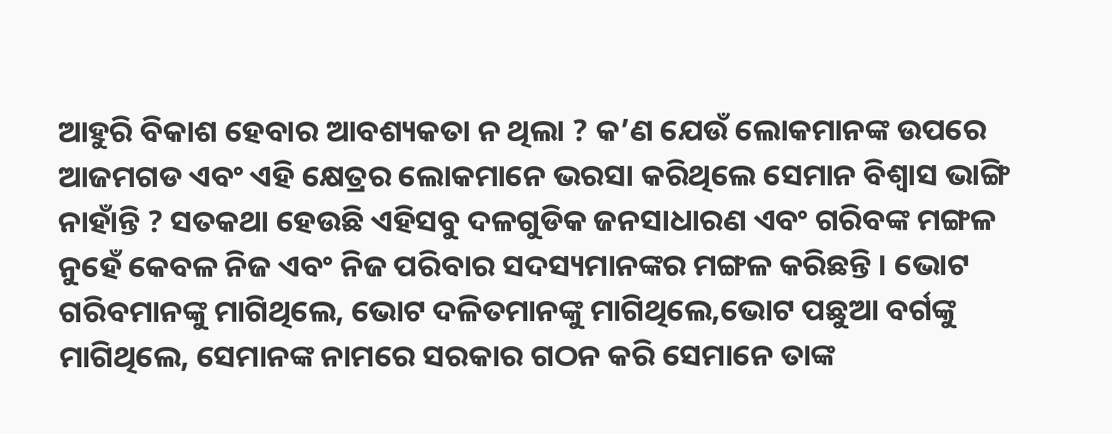ଆହୁରି ବିକାଶ ହେବାର ଆବଶ୍ୟକତା ନ ଥିଲା ? କ’ଣ ଯେଉଁ ଲୋକମାନଙ୍କ ଉପରେ ଆଜମଗଡ ଏବଂ ଏହି କ୍ଷେତ୍ରର ଲୋକମାନେ ଭରସା କରିଥିଲେ ସେମାନ ବିଶ୍ୱାସ ଭାଙ୍ଗି ନାହାଁନ୍ତି ? ସତକଥା ହେଉଛି ଏହିସବୁ ଦଳଗୁଡିକ ଜନସାଧାରଣ ଏବଂ ଗରିବଙ୍କ ମଙ୍ଗଳ ନୁହେଁ କେବଳ ନିଜ ଏବଂ ନିଜ ପରିବାର ସଦସ୍ୟମାନଙ୍କର ମଙ୍ଗଳ କରିଛନ୍ତି । ଭୋଟ ଗରିବମାନଙ୍କୁ ମାଗିଥିଲେ, ଭୋଟ ଦଳିତମାନଙ୍କୁ ମାଗିଥିଲେ,ଭୋଟ ପଛୁଆ ବର୍ଗଙ୍କୁ ମାଗିଥିଲେ, ସେମାନଙ୍କ ନାମରେ ସରକାର ଗଠନ କରି ସେମାନେ ତାଙ୍କ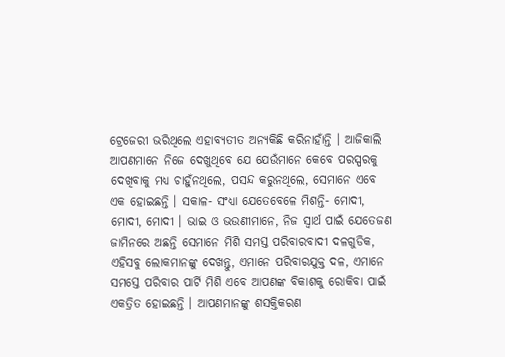ଟ୍ରେଜେରୀ ଭରିଥିଲେ ଏହାବ୍ୟତୀତ ଅନ୍ୟକିଛି କରିନାହାଁନ୍ତି । ଆଜିକାଲି ଆପଣମାନେ ନିଜେ ଦେଖୁଥିବେ ଯେ ଯେଉଁମାନେ କେବେ ପରସ୍ପରକୁ ଦେଖିବାକୁ ମଧ୍ୟ ଚାହୁଁନଥିଲେ, ପସନ୍ଦ କରୁନଥିଲେ, ସେମାନେ ଏବେ ଏକ ହୋଇଛନ୍ତି । ସକାଳ- ସଂଧ୍ୟା ଯେତେବେଳେ ମିଶନ୍ତି- ମୋଦୀ, ମୋଦୀ, ମୋଦୀ । ଭାଇ ଓ ଭଉଣୀମାନେ, ନିଜ ସ୍ୱାର୍ଥ ପାଇଁ ଯେତେଜଣ ଜାମିନରେ ଅଛନ୍ତି ସେମାନେ ମିଶି ସମସ୍ତ ପରିବାରବାଦୀ ଦଳଗୁଡିକ, ଏହିସବୁ ଲୋକମାନଙ୍କୁ ଦେଖନ୍ତୁ, ଏମାନେ ପରିବାରଯୁକ୍ତ ଦଳ, ଏମାନେ ସମସ୍ତେ ପରିବାର ପାର୍ଟି ମିଶି ଏବେ ଆପଣଙ୍କ ବିକାଶକୁ ରୋକିବା ପାଇଁ ଏକତ୍ରିତ ହୋଇଛନ୍ତି । ଆପଣମାନଙ୍କୁ ଶସକ୍ତିକରଣ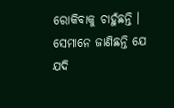ରୋକିବାକୁ ଚାହୁଁଛନ୍ତି । ସେମାନେ ଜାଣିଛନ୍ତି ଯେ ଯଦି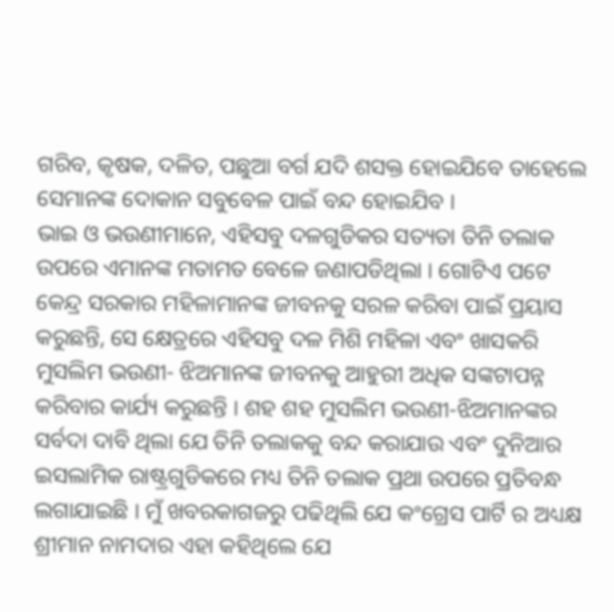ଗରିବ, କୃଷକ, ଦଳିତ, ପଛୁଆ ବର୍ଗ ଯଦି ଶସକ୍ତ ହୋଇଯିବେ ତାହେଲେ ସେମାନଙ୍କ ଦୋକାନ ସବୁବେଳ ପାଇଁ ବନ୍ଦ ହୋଇଯିବ ।
ଭାଇ ଓ ଭଉଣୀମାନେ, ଏହିସବୁ ଦଳଗୁଡିକର ସତ୍ୟତା ତିନି ତଲାକ ଉପରେ ଏମାନଙ୍କ ମତାମତ ବେଳେ ଜଣାପଡିଥିଲା । ଗୋଟିଏ ପଟେ କେନ୍ଦ୍ର ସରକାର ମହିଳାମାନଙ୍କ ଜୀବନକୁ ସରଳ କରିବା ପାଇଁ ପ୍ରୟାସ କରୁଛନ୍ତି, ସେ କ୍ଷେତ୍ରରେ ଏହିସବୁ ଦଳ ମିଶି ମହିଳା ଏବଂ ଖାସକରି ମୁସଲିମ ଭଉଣୀ- ଝିଅମାନଙ୍କ ଜୀବନକୁ ଆହୁରୀ ଅଧିକ ସଙ୍କଟାପନ୍ନ କରିବାର କାର୍ଯ୍ୟ କରୁଛନ୍ତି । ଶହ ଶହ ମୁସଲିମ ଭଉଣୀ-ଝିଅମାନଙ୍କର ସର୍ବଦା ଦାବି ଥିଲା ଯେ ତିନି ତଲାକକୁ ବନ୍ଦ କରାଯାଉ ଏବଂ ଦୁନିଆର ଇସଲାମିକ ରାଷ୍ଟ୍ରଗୁଡିକରେ ମଧ୍ୟ ତିନି ତଲାକ ପ୍ରଥା ଉପରେ ପ୍ରତିବନ୍ଧ ଲଗାଯାଇଛି । ମୁଁ ଖବରକାଗଜରୁ ପଢିଥିଲି ଯେ କଂଗ୍ରେସ ପାର୍ଟି ର ଅଧ୍ୟକ୍ଷ ଶ୍ରୀମାନ ନାମଦାର ଏହା କହିଥିଲେ ଯେ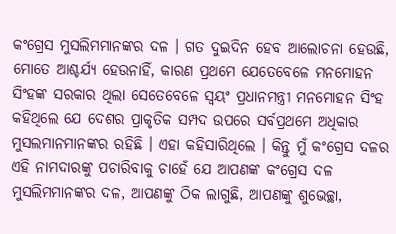କଂଗ୍ରେସ ମୁସଲିମମାନଙ୍କର ଦଳ । ଗତ ଦୁଇଦିନ ହେବ ଆଲୋଚନା ହେଉଛି, ମୋତେ ଆଶ୍ଚର୍ଯ୍ୟ ହେଉନାହିଁ, କାରଣ ପ୍ରଥମେ ଯେତେବେଳେ ମନମୋହନ ସିଂହଙ୍କ ସରକାର ଥିଲା ସେତେବେଳେ ସ୍ୱୟଂ ପ୍ରଧାନମନ୍ତ୍ରୀ ମନମୋହନ ସିଂହ କହିଥିଲେ ଯେ ଦେଶର ପ୍ରାକୃତିକ ସମ୍ପଦ ଉପରେ ସର୍ବପ୍ରଥମେ ଅଧିକାର ମୁସଲମାନମାନଙ୍କର ରହିଛି । ଏହା କହିସାରିଥିଲେ । କିନ୍ତୁ ମୁଁ କଂଗ୍ରେସ ଦଳର ଏହି ନାମଦାରଙ୍କୁ ପଚାରିବାକୁ ଚାହେଁ ଯେ ଆପଣଙ୍କ କଂଗ୍ରେସ ଦଳ ମୁସଲିମମାନଙ୍କର ଦଳ, ଆପଣଙ୍କୁ ଠିକ ଲାଗୁଛି, ଆପଣଙ୍କୁ ଶୁଭେଚ୍ଛା,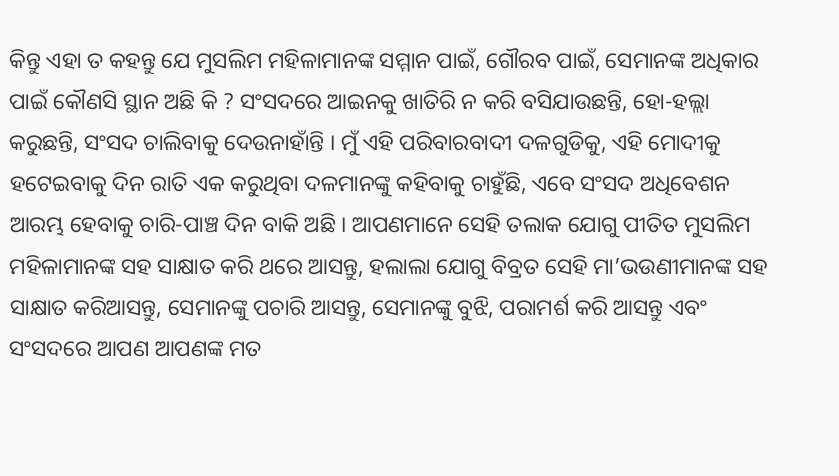କିନ୍ତୁ ଏହା ତ କହନ୍ତୁ ଯେ ମୁସଲିମ ମହିଳାମାନଙ୍କ ସମ୍ମାନ ପାଇଁ, ଗୌରବ ପାଇଁ, ସେମାନଙ୍କ ଅଧିକାର ପାଇଁ କୌଣସି ସ୍ଥାନ ଅଛି କି ? ସଂସଦରେ ଆଇନକୁ ଖାତିରି ନ କରି ବସିଯାଉଛନ୍ତି, ହୋ-ହଲ୍ଲା କରୁଛନ୍ତି, ସଂସଦ ଚାଲିବାକୁ ଦେଉନାହାଁନ୍ତି । ମୁଁ ଏହି ପରିବାରବାଦୀ ଦଳଗୁଡିକୁ, ଏହି ମୋଦୀକୁ ହଟେଇବାକୁ ଦିନ ରାତି ଏକ କରୁଥିବା ଦଳମାନଙ୍କୁ କହିବାକୁ ଚାହୁଁଛି, ଏବେ ସଂସଦ ଅଧିବେଶନ ଆରମ୍ଭ ହେବାକୁ ଚାରି-ପାଞ୍ଚ ଦିନ ବାକି ଅଛି । ଆପଣମାନେ ସେହି ତଲାକ ଯୋଗୁ ପୀତିତ ମୁସଲିମ ମହିଳାମାନଙ୍କ ସହ ସାକ୍ଷାତ କରି ଥରେ ଆସନ୍ତୁ, ହଲାଲା ଯୋଗୁ ବିବ୍ରତ ସେହି ମା’ଭଉଣୀମାନଙ୍କ ସହ ସାକ୍ଷାତ କରିଆସନ୍ତୁ, ସେମାନଙ୍କୁ ପଚାରି ଆସନ୍ତୁ, ସେମାନଙ୍କୁ ବୁଝି, ପରାମର୍ଶ କରି ଆସନ୍ତୁ ଏବଂ ସଂସଦରେ ଆପଣ ଆପଣଙ୍କ ମତ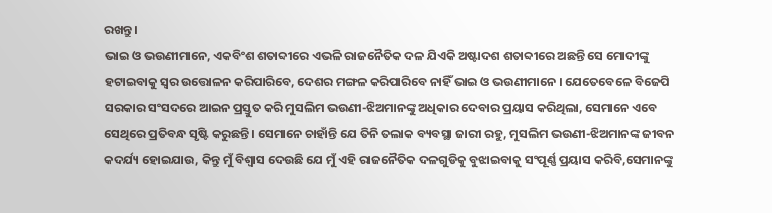ରଖନ୍ତୁ ।
ଭାଇ ଓ ଭଉଣୀମାନେ, ଏକବିଂଶ ଶତାବ୍ଦୀରେ ଏଭଳି ରାଜନୈତିକ ଦଳ ଯିଏକି ଅଷ୍ଟାଦଶ ଶତାବ୍ଦୀରେ ଅଛନ୍ତି ସେ ମୋଦୀଙ୍କୁ ହଟାଇବାକୁ ସ୍ୱର ଉତ୍ତୋଳନ କରିପାରିବେ, ଦେଶର ମଙ୍ଗଳ କରିପାରିବେ ନାହିଁ ଭାଇ ଓ ଭଉଣୀମାନେ । ଯେତେବେଳେ ବିଜେପି ସରକାର ସଂସଦରେ ଆଇନ ପ୍ରସ୍ତୁତ କରି ମୁସଲିମ ଭଉଣୀ-ଝିଅମାନଙ୍କୁ ଅଧିକାର ଦେବାର ପ୍ରୟାସ କରିଥିଲା, ସେମାନେ ଏବେ ସେଥିରେ ପ୍ରତିବନ୍ଧ ସୃଷ୍ଟି କରୁଛନ୍ତି । ସେମାନେ ଚାହାଁନ୍ତି ଯେ ତିନି ତଲାକ ବ୍ୟବସ୍ଥା ଜାରୀ ରହୁ, ମୁସଲିମ ଭଉଣୀ-ଝିଅମାନଙ୍କ ଜୀବନ କଦର୍ଯ୍ୟ ହୋଇଯାଉ, କିନ୍ତୁ ମୁଁ ବିଶ୍ୱାସ ଦେଉଛି ଯେ ମୁଁ ଏହି ରାଜନୈତିକ ଦଳଗୁଡିକୁ ବୁଝାଇବାକୁ ସଂପୂର୍ଣ୍ଣ ପ୍ରୟାସ କରିବି,ସେମାନଙ୍କୁ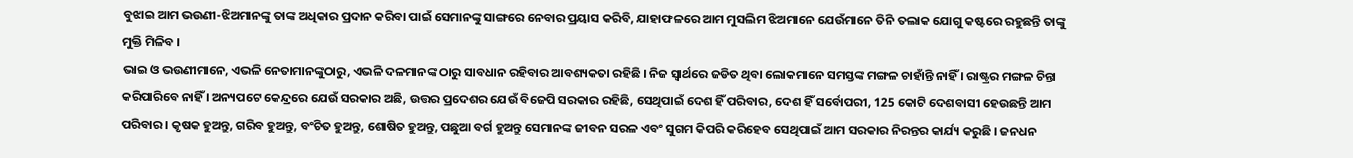ବୁଝାଇ ଆମ ଭଉଣୀ-ଝିଅମାନଙ୍କୁ ତାଙ୍କ ଅଧିକାର ପ୍ରଦାନ କରିବା ପାଇଁ ସେମାନଙ୍କୁ ସାଙ୍ଗରେ ନେବାର ପ୍ରୟାସ କରିବି, ଯାହାଫଳରେ ଆମ ମୁସଲିମ ଝିଅମାନେ ଯେଉଁମାନେ ତିନି ତଲାକ ଯୋଗୁ କଷ୍ଟରେ ରହୁଛନ୍ତି ତାଙ୍କୁ ମୁକ୍ତି ମିଳିବ ।
ଭାଇ ଓ ଭଉଣୀମାନେ, ଏଭଳି ନେତାମାନଙ୍କୁଠାରୁ, ଏଭଳି ଦଳମାନଙ୍କ ଠାରୁ ସାବଧାନ ରହିବାର ଆବଶ୍ୟକତା ରହିଛି । ନିଜ ସ୍ୱାର୍ଥରେ ଜଡିତ ଥିବା ଲୋକମାନେ ସମସ୍ତଙ୍କ ମଙ୍ଗଳ ଚାହାଁନ୍ତି ନାହିଁ । ରାଷ୍ଟ୍ରର ମଙ୍ଗଳ ଚିନ୍ତା କରିପାରିବେ ନାହିଁ । ଅନ୍ୟପଟେ କେନ୍ଦ୍ରରେ ଯେଉଁ ସରକାର ଅଛି, ଉତ୍ତର ପ୍ରଦେଶର ଯେଉଁ ବିଜେପି ସରକାର ରହିଛି, ସେଥିପାଇଁ ଦେଶ ହିଁ ପରିବାର, ଦେଶ ହିଁ ସର୍ବୋପରୀ, 125 କୋଟି ଦେଶବାସୀ ହେଉଛନ୍ତି ଆମ ପରିବାର । କୃଷକ ହୁଅନ୍ତୁ, ଗରିବ ହୁଅନ୍ତୁ, ବଂଚିତ ହୁଅନ୍ତୁ, ଶୋଷିତ ହୁଅନ୍ତୁ, ପଛୁଆ ବର୍ଗ ହୁଅନ୍ତୁ ସେମାନଙ୍କ ଜୀବନ ସରଳ ଏବଂ ସୁଗମ କିପରି କରିହେବ ସେଥିପାଇଁ ଆମ ସରକାର ନିରନ୍ତର କାର୍ଯ୍ୟ କରୁଛି । ଜନଧନ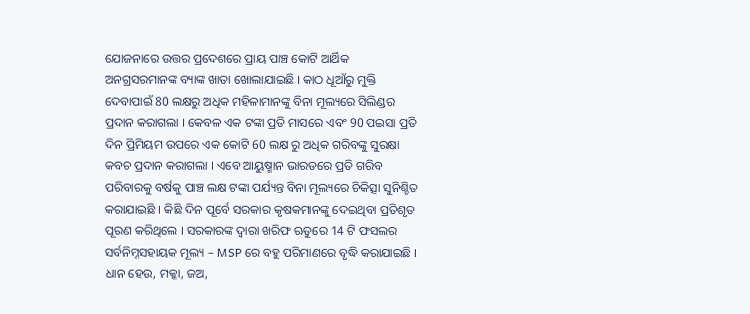ଯୋଜନାରେ ଉତ୍ତର ପ୍ରଦେଶରେ ପ୍ରାୟ ପାଞ୍ଚ କୋଟି ଆର୍ଥିକ ଅନଗ୍ରସରମାନଙ୍କ ବ୍ୟାଙ୍କ ଖାତା ଖୋଲାଯାଇଛି । କାଠ ଧୂଆଁରୁ ମୁକ୍ତି ଦେବାପାଇଁ 80 ଲକ୍ଷରୁ ଅଧିକ ମହିଳାମାନଙ୍କୁ ବିନା ମୂଲ୍ୟରେ ସିଲିଣ୍ଡର ପ୍ରଦାନ କରାଗଲା । କେବଳ ଏକ ଟଙ୍କା ପ୍ରତି ମାସରେ ଏବଂ 90 ପଇସା ପ୍ରତି ଦିନ ପ୍ରିମିୟମ ଉପରେ ଏକ କୋଟି 60 ଲକ୍ଷ ରୁ ଅଧିକ ଗରିବଙ୍କୁ ସୁରକ୍ଷା କବଚ ପ୍ରଦାନ କରାଗଲା । ଏବେ ଆୟୁଷ୍ମାନ ଭାରତରେ ପ୍ରତି ଗରିବ ପରିବାରକୁ ବର୍ଷକୁ ପାଞ୍ଚ ଲକ୍ଷ ଟଙ୍କା ପର୍ଯ୍ୟନ୍ତ ବିନା ମୂଲ୍ୟରେ ଚିକିତ୍ସା ସୁନିଶ୍ଚିତ କରାଯାଇଛି । କିଛି ଦିନ ପୂର୍ବେ ସରକାର କୃଷକମାନଙ୍କୁ ଦେଇଥିବା ପ୍ରତିଶୃତ ପୂରଣ କରିଥିଲେ । ସରକାରଙ୍କ ଦ୍ୱାରା ଖରିଫ ଋତୁରେ 14 ଟି ଫସଲର ସର୍ବନିମ୍ନସହାୟକ ମୂଲ୍ୟ – MSP ରେ ବହୁ ପରିମାଣରେ ବୃଦ୍ଧି କରାଯାଇଛି । ଧାନ ହେଉ, ମକ୍କା, ଜଅ,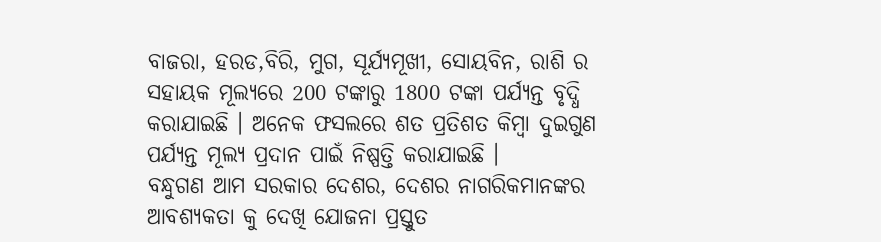ବାଜରା, ହରଡ,ବିରି, ମୁଗ, ସୂର୍ଯ୍ୟମୂଖୀ, ସୋୟବିନ, ରାଶି ର ସହାୟକ ମୂଲ୍ୟରେ 200 ଟଙ୍କାରୁ 1800 ଟଙ୍କା ପର୍ଯ୍ୟନ୍ତ ବୃଦ୍ଧି କରାଯାଇଛି । ଅନେକ ଫସଲରେ ଶତ ପ୍ରତିଶତ କିମ୍ବା ଦୁଇଗୁଣ ପର୍ଯ୍ୟନ୍ତ ମୂଲ୍ୟ ପ୍ରଦାନ ପାଇଁ ନିଷ୍ପତ୍ତି କରାଯାଇଛି ।
ବନ୍ଧୁଗଣ ଆମ ସରକାର ଦେଶର, ଦେଶର ନାଗରିକମାନଙ୍କର ଆବଶ୍ୟକତା କୁ ଦେଖି ଯୋଜନା ପ୍ରସ୍ତୁତ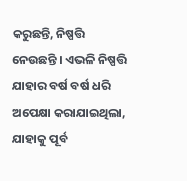କରୁଛନ୍ତି, ନିଷ୍ପତ୍ତି ନେଉଛନ୍ତି । ଏଭଳି ନିଷ୍ପତ୍ତି ଯାହାର ବର୍ଷ ବର୍ଷ ଧରି ଅପେକ୍ଷା କରାଯାଇଥିଲା, ଯାହାକୁ ପୂର୍ବ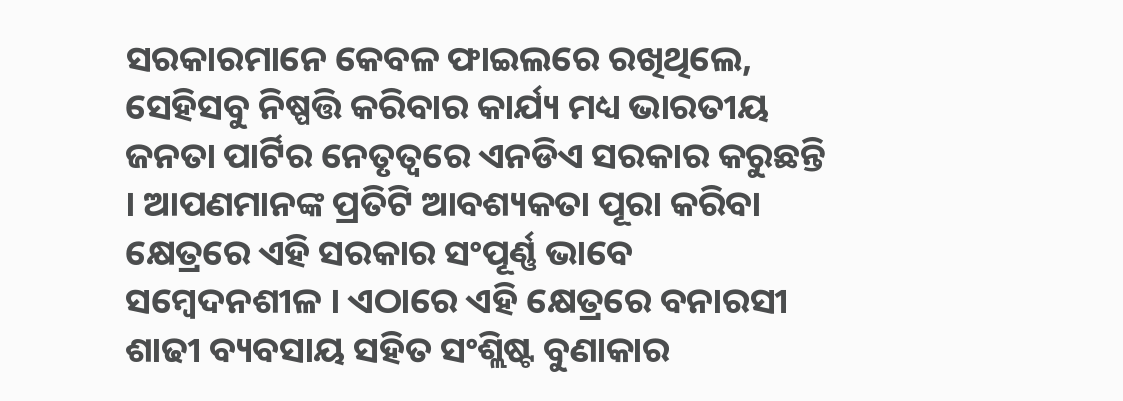ସରକାରମାନେ କେବଳ ଫାଇଲରେ ରଖିଥିଲେ, ସେହିସବୁ ନିଷ୍ପତ୍ତି କରିବାର କାର୍ଯ୍ୟ ମଧ୍ୟ ଭାରତୀୟ ଜନତା ପାର୍ଟିର ନେତୃତ୍ୱରେ ଏନଡିଏ ସରକାର କରୁଛନ୍ତି । ଆପଣମାନଙ୍କ ପ୍ରତିଟି ଆବଶ୍ୟକତା ପୂରା କରିବା କ୍ଷେତ୍ରରେ ଏହି ସରକାର ସଂପୂର୍ଣ୍ଣ ଭାବେ ସମ୍ବେଦନଶୀଳ । ଏଠାରେ ଏହି କ୍ଷେତ୍ରରେ ବନାରସୀ ଶାଢୀ ବ୍ୟବସାୟ ସହିତ ସଂଶ୍ଲିଷ୍ଟ ବୁଣାକାର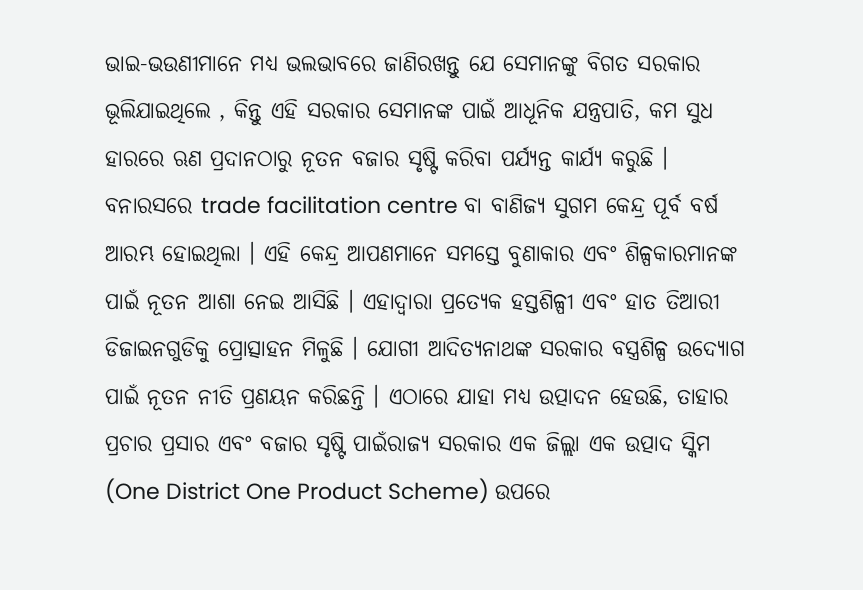ଭାଇ-ଭଉଣୀମାନେ ମଧ୍ୟ ଭଲଭାବରେ ଜାଣିରଖନ୍ତୁ ଯେ ସେମାନଙ୍କୁ ବିଗତ ସରକାର ଭୂଲିଯାଇଥିଲେ , କିନ୍ତୁ ଏହି ସରକାର ସେମାନଙ୍କ ପାଇଁ ଆଧୂନିକ ଯନ୍ତ୍ରପାତି, କମ ସୁଧ ହାରରେ ଋଣ ପ୍ରଦାନଠାରୁ ନୂତନ ବଜାର ସୃଷ୍ଟି କରିବା ପର୍ଯ୍ୟନ୍ତ କାର୍ଯ୍ୟ କରୁଛି । ବନାରସରେ trade facilitation centre ବା ବାଣିଜ୍ୟ ସୁଗମ କେନ୍ଦ୍ର ପୂର୍ବ ବର୍ଷ ଆରମ୍ଭ ହୋଇଥିଲା । ଏହି କେନ୍ଦ୍ର ଆପଣମାନେ ସମସ୍ତେ ବୁଣାକାର ଏବଂ ଶିଳ୍ପକାରମାନଙ୍କ ପାଇଁ ନୂତନ ଆଶା ନେଇ ଆସିଛି । ଏହାଦ୍ୱାରା ପ୍ରତ୍ୟେକ ହସ୍ତଶିଳ୍ପୀ ଏବଂ ହାତ ତିଆରୀ ଡିଜାଇନଗୁଡିକୁ ପ୍ରୋତ୍ସାହନ ମିଳୁଛି । ଯୋଗୀ ଆଦିତ୍ୟନାଥଙ୍କ ସରକାର ବସ୍ତ୍ରଶିଳ୍ପ ଉଦ୍ୟୋଗ ପାଇଁ ନୂତନ ନୀତି ପ୍ରଣୟନ କରିଛନ୍ତି । ଏଠାରେ ଯାହା ମଧ୍ୟ ଉତ୍ପାଦନ ହେଉଛି, ତାହାର ପ୍ରଚାର ପ୍ରସାର ଏବଂ ବଜାର ସୃଷ୍ଟି ପାଇଁରାଜ୍ୟ ସରକାର ଏକ ଜିଲ୍ଲା ଏକ ଉତ୍ପାଦ ସ୍କିମ (One District One Product Scheme) ଉପରେ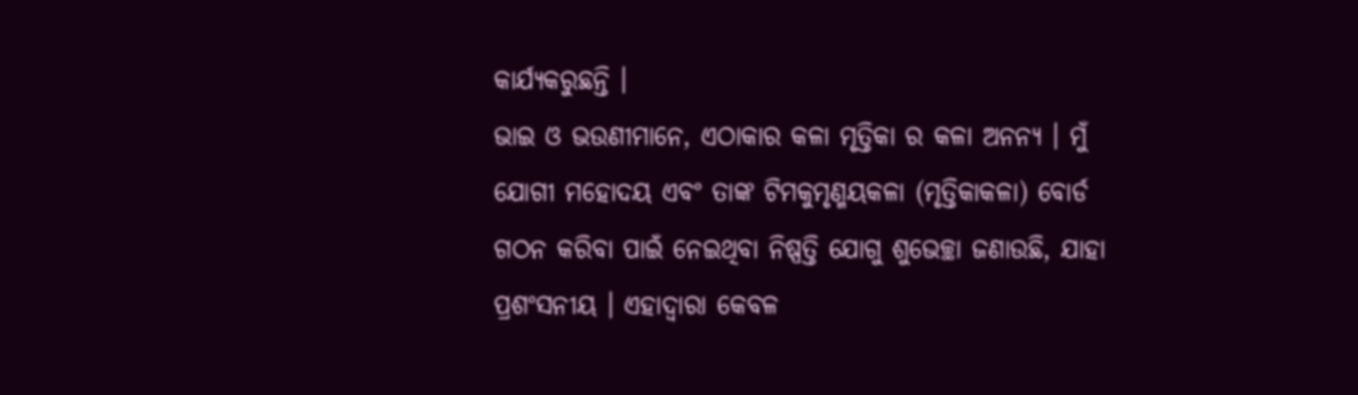କାର୍ଯ୍ୟକରୁଛନ୍ତି ।
ଭାଇ ଓ ଭଉଣୀମାନେ, ଏଠାକାର କଳା ମୃତ୍ତିକା ର କଳା ଅନନ୍ୟ । ମୁଁ ଯୋଗୀ ମହୋଦୟ ଏବଂ ତାଙ୍କ ଟିମକୁମୃଣ୍ମୟକଳା (ମୃତ୍ତିକାକଳା) ବୋର୍ଡ ଗଠନ କରିବା ପାଇଁ ନେଇଥିବା ନିଷ୍ପତ୍ତି ଯୋଗୁ ଶୁଭେଚ୍ଛା ଜଣାଉଛି, ଯାହା ପ୍ରଶଂସନୀୟ । ଏହାଦ୍ୱାରା କେବଳ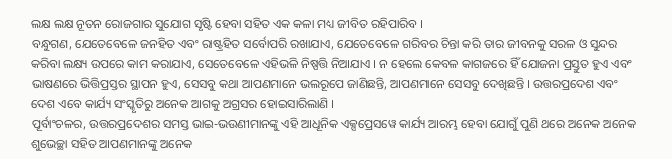ଲକ୍ଷ ଲକ୍ଷ ନୂତନ ରୋଜଗାର ସୁଯୋଗ ସୃଷ୍ଟି ହେବା ସହିତ ଏକ କଳା ମଧ୍ୟ ଜୀବିତ ରହିପାରିବ ।
ବନ୍ଧୁଗଣ, ଯେତେବେଳେ ଜନହିତ ଏବଂ ରାଷ୍ଟ୍ରହିତ ସର୍ବୋପରି ରଖାଯାଏ, ଯେତେବେଳେ ଗରିବର ଚିନ୍ତା କରି ତାର ଜୀବନକୁ ସରଳ ଓ ସୁନ୍ଦର କରିବା ଲକ୍ଷ୍ୟ ଉପରେ କାମ କରାଯାଏ, ସେତେବେଳେ ଏହିଭଳି ନିଷ୍ପତ୍ତି ନିଆଯାଏ । ନ ହେଲେ କେବଳ କାଗଜରେ ହିଁ ଯୋଜନା ପ୍ରସ୍ତୁତ ହୁଏ ଏବଂ ଭାଷଣରେ ଭିତ୍ତିପ୍ରସ୍ତର ସ୍ଥାପନ ହୁଏ, ସେସବୁ କଥା ଆପଣମାନେ ଭଲରୂପେ ଜାଣିଛନ୍ତି, ଆପଣମାନେ ସେସବୁ ଦେଖିଛନ୍ତି । ଉତ୍ତରପ୍ରଦେଶ ଏବଂ ଦେଶ ଏବେ କାର୍ଯ୍ୟ ସଂସ୍କୃତିରୁ ଅନେକ ଆଗକୁ ଅଗ୍ରସର ହୋଇସାରିଲାଣି ।
ପୂର୍ବାଂଚଳର, ଉତ୍ତରପ୍ରଦେଶର ସମସ୍ତ ଭାଇ-ଭଉଣୀମାନଙ୍କୁ ଏହି ଆଧୂନିକ ଏକ୍ସପ୍ରେସୱେ କାର୍ଯ୍ୟ ଆରମ୍ଭ ହେବା ଯୋଗୁଁ ପୁଣି ଥରେ ଅନେକ ଅନେକ ଶୁଭେଚ୍ଛା ସହିତ ଆପଣମାନଙ୍କୁ ଅନେକ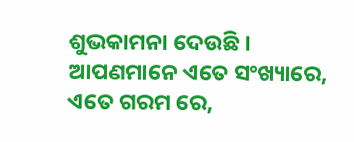ଶୁଭକାମନା ଦେଉଛି । ଆପଣମାନେ ଏତେ ସଂଖ୍ୟାରେ, ଏତେ ଗରମ ରେ,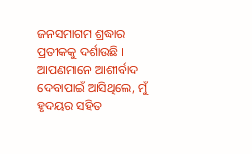ଜନସମାଗମ ଶ୍ରଦ୍ଧାର ପ୍ରତୀକକୁ ଦର୍ଶାଉଛି । ଆପଣମାନେ ଆଶୀର୍ବାଦ ଦେବାପାଇଁ ଆସିଥିଲେ, ମୁଁ ହୃଦୟର ସହିତ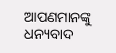ଆପଣମାନଙ୍କୁ ଧନ୍ୟବାଦ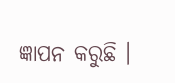ଜ୍ଞାପନ କରୁଛି ।